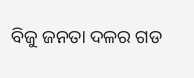ବିଜୁ ଜନତା ଦଳର ଗଡ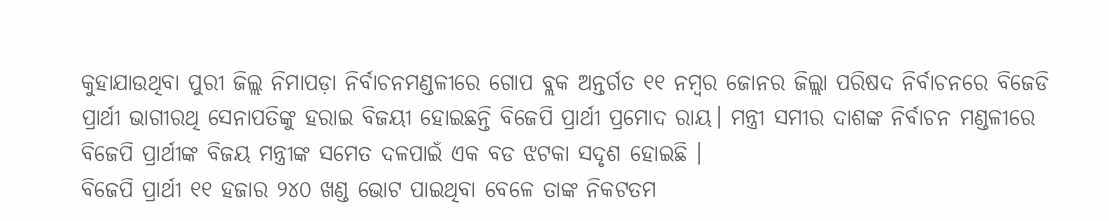କୁହାଯାଉଥିବା ପୁରୀ ଜିଲ୍ଲ ନିମାପଡ଼ା ନିର୍ବାଚନମଣ୍ଡଳୀରେ ଗୋପ ବ୍ଲକ ଅନ୍ତର୍ଗତ ୧୧ ନମ୍ବର ଜୋନର ଜିଲ୍ଲା ପରିଷଦ ନିର୍ବାଚନରେ ବିଜେଡି ପ୍ରାର୍ଥୀ ଭାଗୀରଥି ସେନାପତିଙ୍କୁ ହରାଇ ବିଜୟୀ ହୋଇଛନ୍ତି ବିଜେପି ପ୍ରାର୍ଥୀ ପ୍ରମୋଦ ରାୟ। ମନ୍ତ୍ରୀ ସମୀର ଦାଶଙ୍କ ନିର୍ବାଚନ ମଣ୍ଡଳୀରେ ବିଜେପି ପ୍ରାର୍ଥୀଙ୍କ ବିଜୟ ମନ୍ତ୍ରୀଙ୍କ ସମେତ ଦଳପାଇଁ ଏକ ବଡ ଝଟକା ସଦୃଶ ହୋଇଛି ।
ବିଜେପି ପ୍ରାର୍ଥୀ ୧୧ ହଜାର ୨୪୦ ଖଣ୍ଡ ଭୋଟ ପାଇଥିବା ବେଳେ ତାଙ୍କ ନିକଟତମ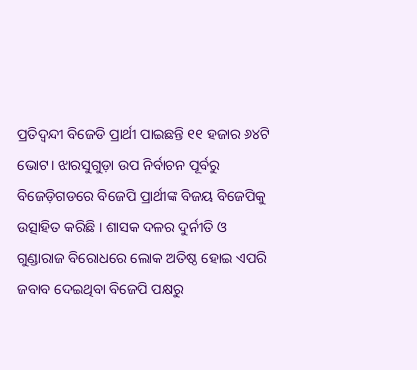ପ୍ରତିଦ୍ବନ୍ଦୀ ବିଜେଡି ପ୍ରାର୍ଥୀ ପାଇଛନ୍ତି ୧୧ ହଜାର ୬୪ଟି ଭୋଟ। ଝାରସୁଗୁଡ଼ା ଉପ ନିର୍ବାଚନ ପୂର୍ବରୁ ବିଜେଡ଼ିଗଡରେ ବିଜେପି ପ୍ରାର୍ଥୀଙ୍କ ବିଜୟ ବିଜେପିକୁ ଉତ୍ସାହିତ କରିଛି । ଶାସକ ଦଳର ଦୁର୍ନୀତି ଓ ଗୁଣ୍ଡାରାଜ ବିରୋଧରେ ଲୋକ ଅତିଷ୍ଠ ହୋଇ ଏପରି ଜବାବ ଦେଇଥିବା ବିଜେପି ପକ୍ଷରୁ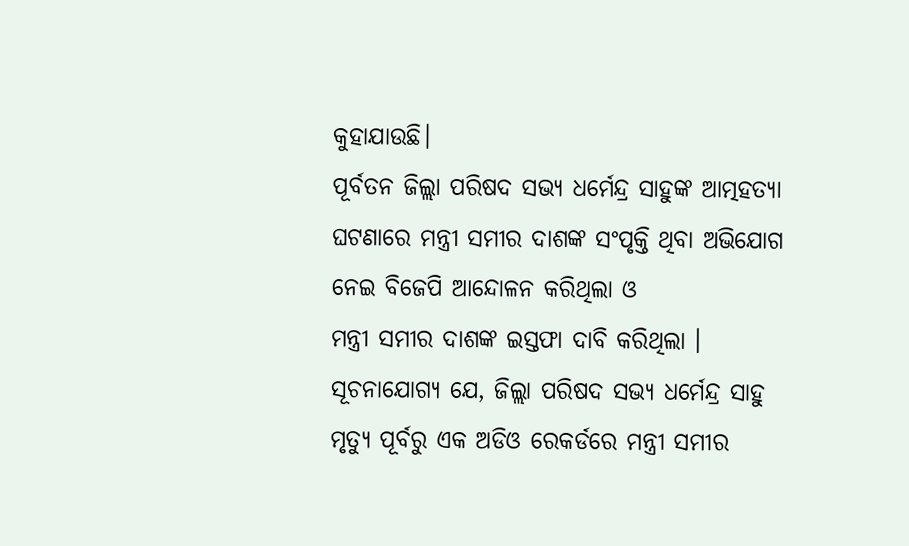କୁହାଯାଉଛି।
ପୂର୍ବତନ ଜିଲ୍ଲା ପରିଷଦ ସଭ୍ୟ ଧର୍ମେନ୍ଦ୍ର ସାହୁଙ୍କ ଆତ୍ମହତ୍ୟା ଘଟଣାରେ ମନ୍ତ୍ରୀ ସମୀର ଦାଶଙ୍କ ସଂପୃକ୍ତି ଥିବା ଅଭିଯୋଗ ନେଇ ବିଜେପି ଆନ୍ଦୋଳନ କରିଥିଲା ଓ
ମନ୍ତ୍ରୀ ସମୀର ଦାଶଙ୍କ ଇସ୍ତଫା ଦାବି କରିଥିଲା ।
ସୂଚନାଯୋଗ୍ୟ ଯେ, ଜିଲ୍ଲା ପରିଷଦ ସଭ୍ୟ ଧର୍ମେନ୍ଦ୍ର ସାହୁ ମୃତ୍ୟୁ ପୂର୍ବରୁ ଏକ ଅଡିଓ ରେକର୍ଡରେ ମନ୍ତ୍ରୀ ସମୀର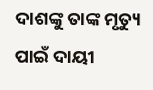ଦାଶଙ୍କୁ ତାଙ୍କ ମୃତ୍ୟୁ ପାଇଁ ଦାୟୀ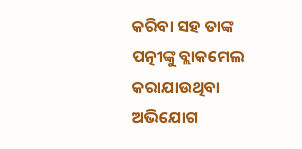କରିବା ସହ ତାଙ୍କ ପତ୍ନୀଙ୍କୁ ବ୍ଲାକମେଲ କରାଯାଉଥିବା ଅଭିଯୋଗ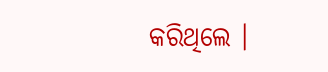କରିଥିଲେ ।